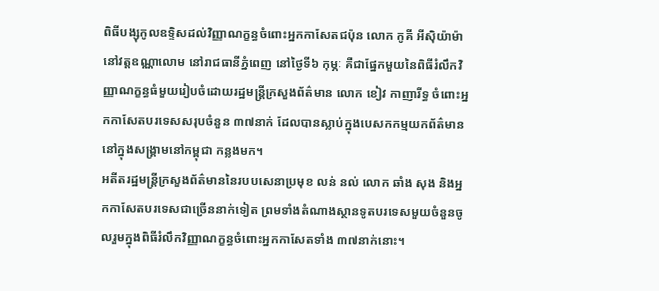ពិធីបង្សុកូលឧទ្ទិសដល់វិញ្ញាណក្ខន្ធចំពោះអ្នកកាសែតជប៉ុន លោក កូគី អីស៊ិយ៉ាម៉ា នៅវត្តឧណ្ណាលោម នៅរាជធានីភ្នំពេញ នៅថ្ងៃទី៦ កុម្ភៈ គឺជាផ្នែកមួយនៃពិធីរំលឹកវិញ្ញាណក្ខន្ធធំមួយរៀបចំដោយរដ្ឋមន្ត្រីក្រសួងព័ត៌មាន លោក ខៀវ កាញារីទ្ធ ចំពោះអ្នកកាសែតបរទេសសរុបចំនួន ៣៧នាក់ ដែលបានស្លាប់ក្នុងបេសកកម្មយកព័ត៌មាននៅក្នុងសង្គ្រាមនៅកម្ពុជា កន្លងមក។
អតីតរដ្ឋមន្ត្រីក្រសួងព័ត៌មាននៃរបបសេនាប្រមុខ លន់ នល់ លោក ឆាំង សុង និងអ្នកកាសែតបរទេសជាច្រើននាក់ទៀត ព្រមទាំងតំណាងស្ថានទូតបរទេសមួយចំនួនចូលរួមក្នុងពិធីរំលឹកវិញ្ញាណក្ខន្ធចំពោះអ្នកកាសែតទាំង ៣៧នាក់នោះ។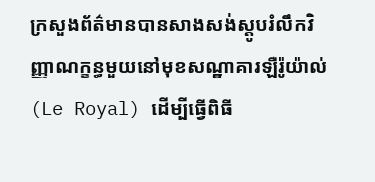ក្រសួងព័ត៌មានបានសាងសង់ស្តូបរំលឹកវិញ្ញាណក្ខន្ធមួយនៅមុខសណ្ឋាគារឡឺរ៉ូយ៉ាល់ (Le Royal) ដើម្បីធ្វើពិធី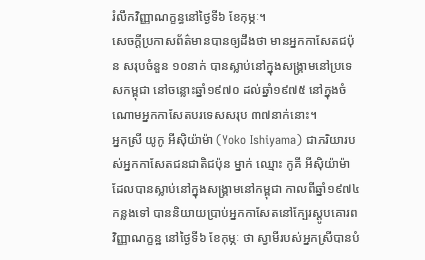រំលឹកវិញ្ញាណក្ខន្ធនៅថ្ងៃទី៦ ខែកុម្ភៈ។
សេចក្តីប្រកាសព័ត៌មានបានឲ្យដឹងថា មានអ្នកកាសែតជប៉ុន សរុបចំនួន ១០នាក់ បានស្លាប់នៅក្នុងសង្គ្រាមនៅប្រទេសកម្ពុជា នៅចន្លោះឆ្នាំ១៩៧០ ដល់ឆ្នាំ១៩៧៥ នៅក្នុងចំណោមអ្នកកាសែតបរទេសសរុប ៣៧នាក់នោះ។
អ្នកស្រី យូកូ អីស៊ិយ៉ាម៉ា (Yoko Ishiyama) ជាភរិយារបស់អ្នកកាសែតជនជាតិជប៉ុន ម្នាក់ ឈ្មោះ កូគី អីស៊ិយ៉ាម៉ា ដែលបានស្លាប់នៅក្នុងសង្គ្រាមនៅកម្ពុជា កាលពីឆ្នាំ១៩៧៤ កន្លងទៅ បាននិយាយប្រាប់អ្នកកាសែតនៅក្បែរស្តូបគោរពវិញ្ញាណក្ខន្ឋ នៅថ្ងៃទី៦ ខែកុម្ភៈ ថា ស្វាមីរបស់អ្នកស្រីបានបំ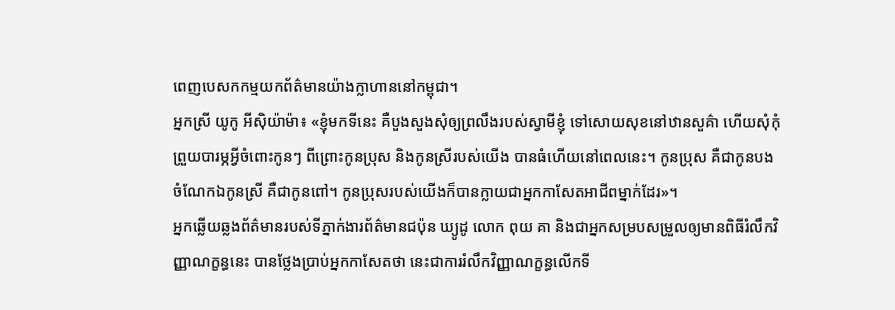ពេញបេសកកម្មយកព័ត៌មានយ៉ាងក្លាហាននៅកម្ពុជា។
អ្នកស្រី យូកូ អីស៊ិយ៉ាម៉ា៖ «ខ្ញុំមកទីនេះ គឺបួងសួងសុំឲ្យព្រលឹងរបស់ស្វាមីខ្ញុំ ទៅសោយសុខនៅឋានសួគ៌ា ហើយសុំកុំព្រួយបារម្ភអ្វីចំពោះកូនៗ ពីព្រោះកូនប្រុស និងកូនស្រីរបស់យើង បានធំហើយនៅពេលនេះ។ កូនប្រុស គឺជាកូនបង ចំណែកឯកូនស្រី គឺជាកូនពៅ។ កូនប្រុសរបស់យើងក៏បានក្លាយជាអ្នកកាសែតអាជីពម្នាក់ដែរ»។
អ្នកឆ្លើយឆ្លងព័ត៌មានរបស់ទីភ្នាក់ងារព័ត៌មានជប៉ុន ឃ្យូដូ លោក ពុយ គា និងជាអ្នកសម្របសម្រួលឲ្យមានពិធីរំលឹកវិញ្ញាណក្ខន្ធនេះ បានថ្លែងប្រាប់អ្នកកាសែតថា នេះជាការរំលឹកវិញ្ញាណក្ខន្ធលើកទី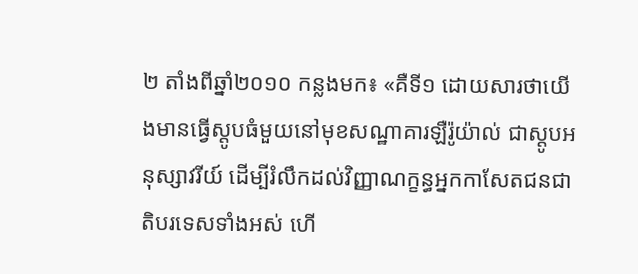២ តាំងពីឆ្នាំ២០១០ កន្លងមក៖ «គឺទី១ ដោយសារថាយើងមានធ្វើស្តូបធំមួយនៅមុខសណ្ឋាគារឡឺរ៉ូយ៉ាល់ ជាស្តូបអនុស្សាវរីយ៍ ដើម្បីរំលឹកដល់វិញ្ញាណក្ខន្ធអ្នកកាសែតជនជាតិបរទេសទាំងអស់ ហើ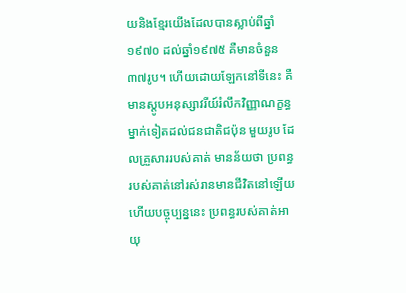យនិងខ្មែរយើងដែលបានស្លាប់ពីឆ្នាំ១៩៧០ ដល់ឆ្នាំ១៩៧៥ គឺមានចំនួន ៣៧រូប។ ហើយដោយឡែកនៅទីនេះ គឺមានស្តូបអនុស្សាវរីយ៍រំលឹកវិញ្ញាណក្ខន្ធម្នាក់ទៀតដល់ជនជាតិជប៉ុន មួយរូប ដែលគ្រួសាររបស់គាត់ មានន័យថា ប្រពន្ធរបស់គាត់នៅរស់រានមានជីវិតនៅឡើយ ហើយបច្ចុប្បន្ននេះ ប្រពន្ធរបស់គាត់អាយុ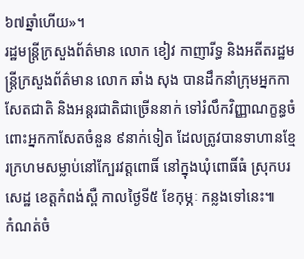៦៧ឆ្នាំហើយ»។
រដ្ឋមន្ត្រីក្រសួងព័ត៌មាន លោក ខៀវ កាញារីទ្ធ និងអតីតរដ្ឋមន្ត្រីក្រសួងព័ត៌មាន លោក ឆាំង សុង បានដឹកនាំក្រុមអ្នកកាសែតជាតិ និងអន្តរជាតិជាច្រើននាក់ ទៅរំលឹកវិញ្ញាណក្ខន្ធចំពោះអ្នកកាសែតចំនួន ៩នាក់ទៀត ដែលត្រូវបានទាហានខ្មែរក្រហមសម្លាប់នៅក្បែរវត្តពោធិ៍ នៅក្នុងឃុំពោធិ៍ធំ ស្រុកបរសេដ្ឋ ខេត្តកំពង់ស្ពឺ កាលថ្ងៃទី៥ ខែកុម្ភៈ កន្លងទៅនេះ៕
កំណត់ចំ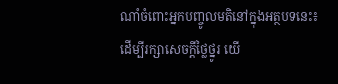ណាំចំពោះអ្នកបញ្ចូលមតិនៅក្នុងអត្ថបទនេះ៖ ដើម្បីរក្សាសេចក្ដីថ្លៃថ្នូរ យើ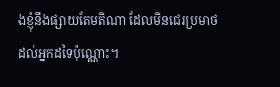ងខ្ញុំនឹងផ្សាយតែមតិណា ដែលមិនជេរប្រមាថដល់អ្នកដទៃប៉ុណ្ណោះ។